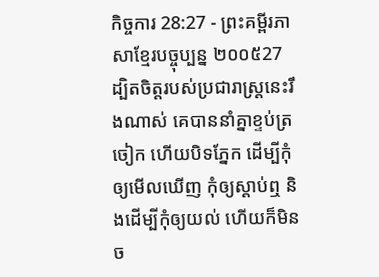កិច្ចការ 28:27 - ព្រះគម្ពីរភាសាខ្មែរបច្ចុប្បន្ន ២០០៥27 ដ្បិតចិត្តរបស់ប្រជារាស្ត្រនេះរឹងណាស់ គេបាននាំគ្នាខ្ទប់ត្រចៀក ហើយបិទភ្នែក ដើម្បីកុំឲ្យមើលឃើញ កុំឲ្យស្ដាប់ឮ និងដើម្បីកុំឲ្យយល់ ហើយក៏មិនច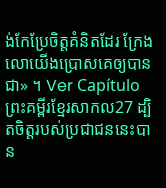ង់កែប្រែចិត្តគំនិតដែរ ក្រែងលោយើងប្រោសគេឲ្យបានជា» ។ Ver Capítuloព្រះគម្ពីរខ្មែរសាកល27 ដ្បិតចិត្តរបស់ប្រជាជននេះបាន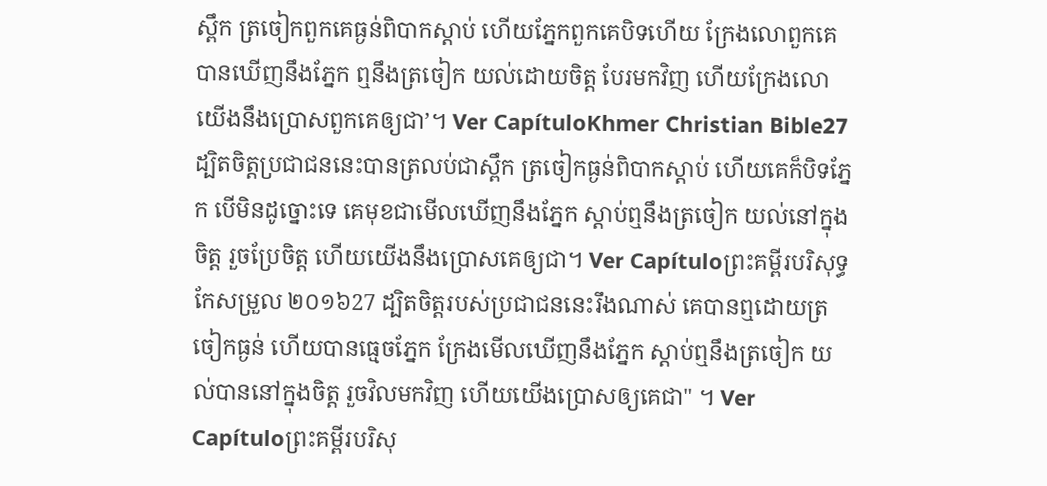ស្ពឹក ត្រចៀកពួកគេធ្ងន់ពិបាកស្ដាប់ ហើយភ្នែកពួកគេបិទហើយ ក្រែងលោពួកគេបានឃើញនឹងភ្នែក ឮនឹងត្រចៀក យល់ដោយចិត្ត បែរមកវិញ ហើយក្រែងលោយើងនឹងប្រោសពួកគេឲ្យជា’។ Ver CapítuloKhmer Christian Bible27 ដ្បិតចិត្ដប្រជាជននេះបានត្រលប់ជាស្ពឹក ត្រចៀកធ្ងន់ពិបាកស្ដាប់ ហើយគេក៏បិទភ្នែក បើមិនដូច្នោះទេ គេមុខជាមើលឃើញនឹងភ្នែក ស្ដាប់ឮនឹងត្រចៀក យល់នៅក្នុងចិត្ដ រួចប្រែចិត្ដ ហើយយើងនឹងប្រោសគេឲ្យជា។ Ver Capítuloព្រះគម្ពីរបរិសុទ្ធកែសម្រួល ២០១៦27 ដ្បិតចិត្តរបស់ប្រជាជននេះរឹងណាស់ គេបានឮដោយត្រចៀកធ្ងន់ ហើយបានធ្មេចភ្នែក ក្រែងមើលឃើញនឹងភ្នែក ស្តាប់ឮនឹងត្រចៀក យល់បាននៅក្នុងចិត្ត រួចវិលមកវិញ ហើយយើងប្រោសឲ្យគេជា" ។ Ver Capítuloព្រះគម្ពីរបរិសុ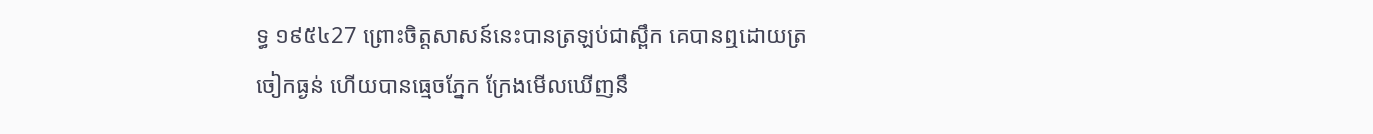ទ្ធ ១៩៥៤27 ព្រោះចិត្តសាសន៍នេះបានត្រឡប់ជាស្ពឹក គេបានឮដោយត្រចៀកធ្ងន់ ហើយបានធ្មេចភ្នែក ក្រែងមើលឃើញនឹ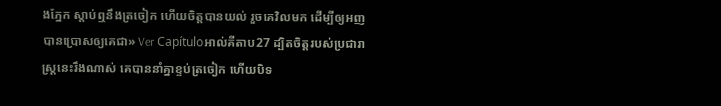ងភ្នែក ស្តាប់ឮនឹងត្រចៀក ហើយចិត្តបានយល់ រួចគេវិលមក ដើម្បីឲ្យអញបានប្រោសឲ្យគេជា» Ver Capítuloអាល់គីតាប27 ដ្បិតចិត្ដរបស់ប្រជារាស្ដ្រនេះរឹងណាស់ គេបាននាំគ្នាខ្ទប់ត្រចៀក ហើយបិទ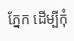ភ្នែក ដើម្បីកុំ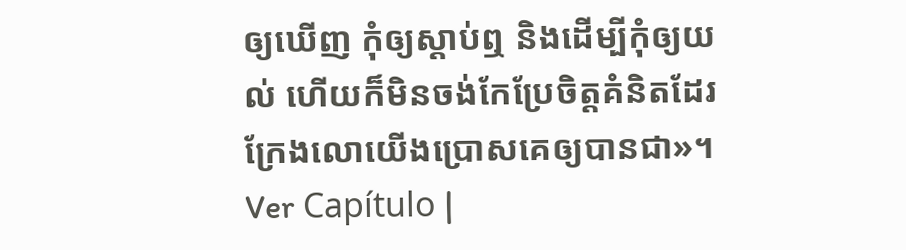ឲ្យឃើញ កុំឲ្យស្ដាប់ឮ និងដើម្បីកុំឲ្យយល់ ហើយក៏មិនចង់កែប្រែចិត្ដគំនិតដែរ ក្រែងលោយើងប្រោសគេឲ្យបានជា»។ Ver Capítulo |